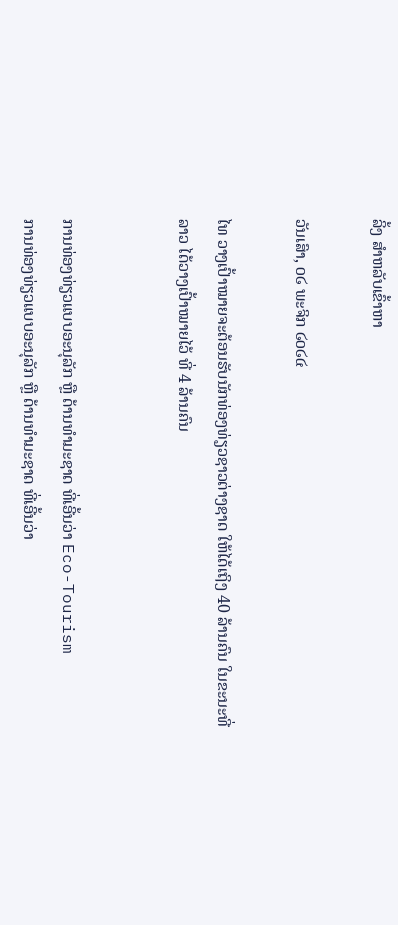ລິ້ງ ສຳຫລັບເຂົ້າຫາ

ວັນເສົາ, ໐໒ ພະຈິກ ໒໐໒໔

ໄທ ວາງເປົ້າໝາຍຈະຕ້ອນຮັບນັກທ່ອງທ່ຽວຊາວຕ່າງຊາດ ໃຫ້ໄດ້ເຖິງ 40 ລ້ານຄົນ ໃນຂະນະທີ່ ລາວ ໄດ້ວາງເປົ້າໝາຍໄວ້ ທີ່ 4 ລ້ານຄົນ


ການທ່ອງທ່ຽວແບບອະນຸລັກ ຫຼື ດ້ານທຳມະຊາດ ທີ່ເອີ້ນວ່າ Eco-Tourism
ການທ່ອງທ່ຽວແບບອະນຸລັກ ຫຼື ດ້ານທຳມະຊາດ ທີ່ເອີ້ນວ່າ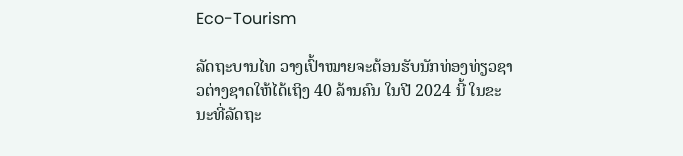Eco-Tourism

ລັດຖະບານໄທ ວາງເປົ້າໝາຍຈະຕ້ອນຮັບນັກທ່ອງທ່ຽວຊາວຕ່າງຊາດໃຫ້ໄດ້ເຖິງ 40 ລ້ານຄົນ ໃນປີ 2024 ນີ້ ໃນຂະນະທີ່ລັດຖະ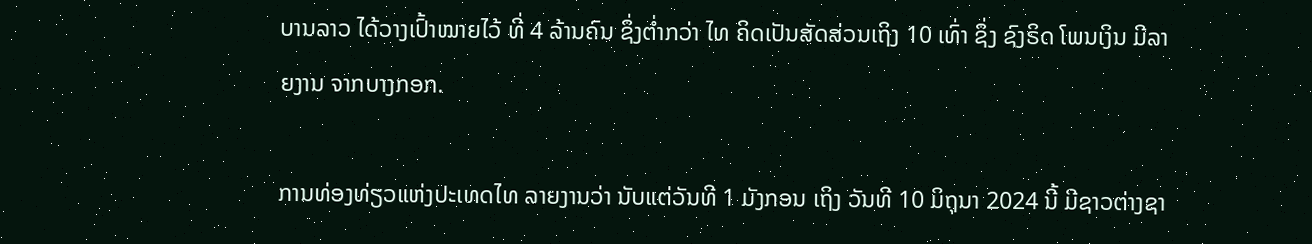ບານລາວ ໄດ້ວາງເປົ້າໝາຍໄວ້ ທີ່ 4 ລ້ານຄົນ ຊຶ່ງຕ່ຳກວ່າ ໄທ ຄິດເປັນສັດສ່ວນເຖິງ 10 ເທົ່າ ຊຶ່ງ ຊົງຣິດ ໂພນເງິນ ມີລາຍງານ ຈາກບາງກອກ.

ການທ່ອງທ່ຽວແຫ່ງປະເທດໄທ ລາຍງານວ່າ ນັບແຕ່ວັນທີ 1 ມັງກອນ ເຖິງ ວັນທີ 10 ມິຖຸນາ 2024 ນີ້ ມີຊາວຕ່າງຊາ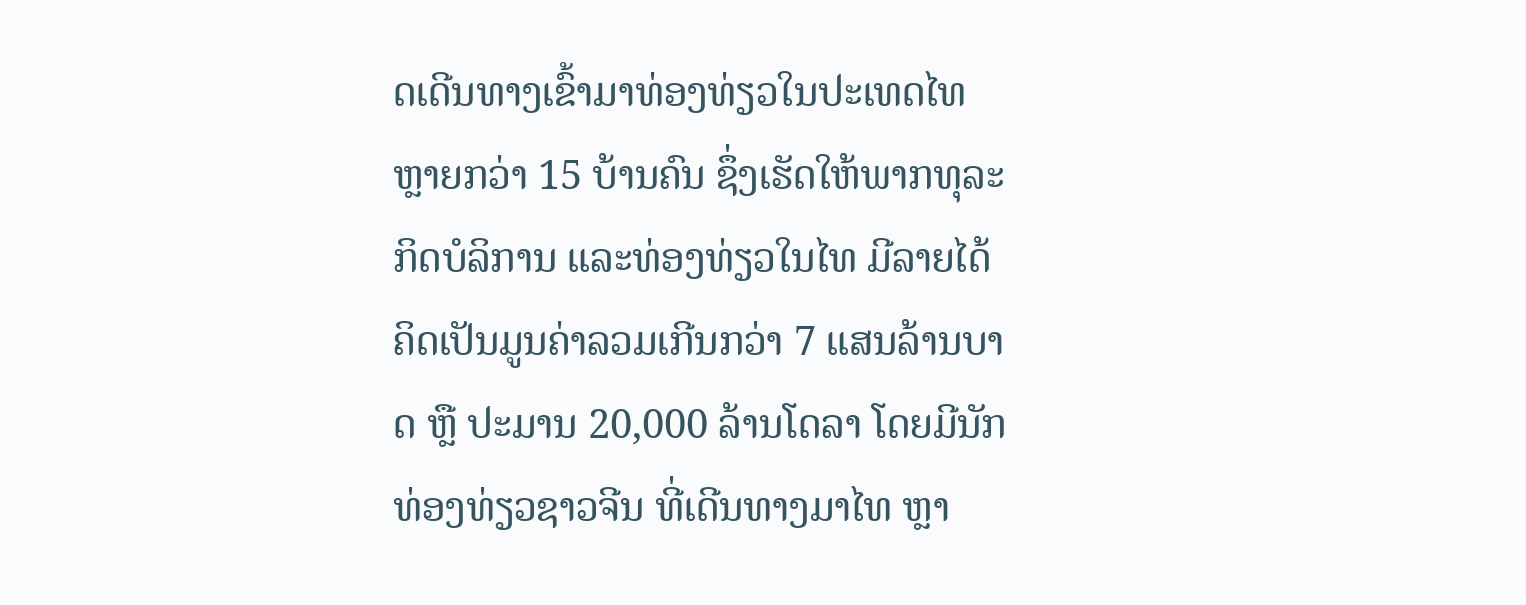ດເດີນທາງເຂົ້າມາທ່ອງທ່ຽວໃນປະເທດໄທ ຫຼາຍກວ່າ 15 ບ້ານຄົນ ຊຶ່ງເຮັດໃຫ້ພາກທຸລະກິດບໍລິການ ແລະທ່ອງທ່ຽວໃນໄທ ມີລາຍໄດ້ຄິດເປັນມູນຄ່າລວມເກີນກວ່າ 7 ແສນລ້ານບາດ ຫຼື ປະມານ 20,000 ລ້ານໂດລາ ໂດຍມີນັກທ່ອງທ່ຽວຊາວຈີນ ທີ່ເດີນທາງມາໄທ ຫຼາ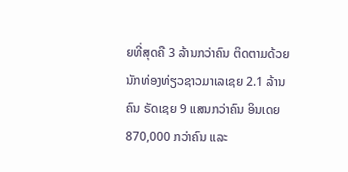ຍທີ່ສຸດຄື 3 ລ້ານກວ່າຄົນ ຕິດຕາມດ້ວຍນັກທ່ອງທ່ຽວຊາວມາເລເຊຍ 2.1 ລ້ານຄົນ ຣັດເຊຍ 9 ແສນກວ່າຄົນ ອິນເດຍ 870,000 ກວ່າຄົນ ແລະ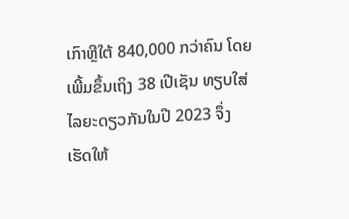ເກົາຫຼີໃຕ້ 840,000 ກວ່າຄົນ ໂດຍເພີ້ມຂຶ້ນເຖິງ 38 ເປີເຊັນ ທຽບໃສ່ໄລຍະດຽວກັນໃນປີ 2023 ຈຶ່ງເຮັດໃຫ້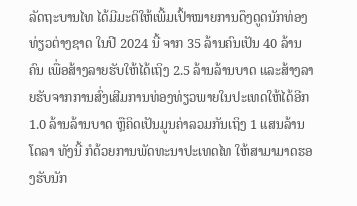ລັດຖະບານໄທ ໄດ້ມີມະຕິໃຫ້ເພີ້ມເປົ້າໝາຍການດຶງດູດນັກທ່ອງທ່ຽວຕ່າງຊາດ ໃນປີ 2024 ນີ້ ຈາກ 35 ລ້ານຄົນເປັນ 40 ລ້ານຄົນ ເພື່ອສ້າງລາຍຮັບໃຫ້ໄດ້ເຖິງ 2.5 ລ້ານລ້ານບາດ ແລະສ້າງລາຍຮັບຈາກການສົ່ງເສີມການທ່ອງທ່ຽວພາຍໃນປະເທດໃຫ້ໄດ້ອີກ 1.0 ລ້ານລ້ານບາດ ຫຼືຄິດເປັນມູນຄ່າລວມກັນເຖິງ 1 ແສນລ້ານໂດລາ ທັງນີ້ ກໍດ້ວຍການພັດທະນາປະເທດໄທ ໃຫ້ສາມາມາດຮອງຮັບນັກ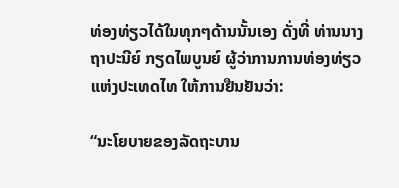ທ່ອງທ່ຽວໄດ້ໃນທຸກໆດ້ານນັ້ນເອງ ດັ່ງທີ່ ທ່ານນາງຖາປະນີຍ໌ ກຽດໄພບູນຍ໌ ຜູ້ວ່າການການທ່ອງທ່ຽວແຫ່ງປະເທດໄທ ໃຫ້ການຢືນຢັນວ່າ:

“ນະໂຍບາຍຂອງລັດຖະບານ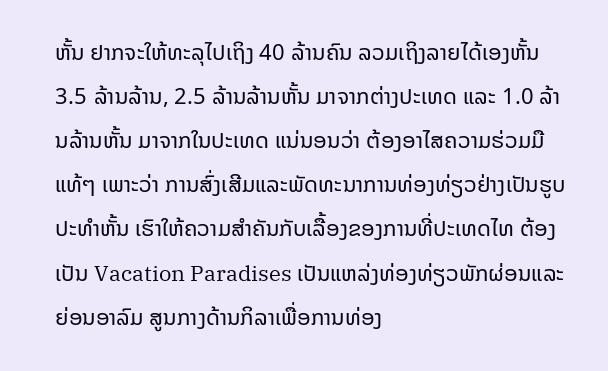ຫັ້ນ ຢາກຈະໃຫ້ທະລຸໄປເຖິງ 40 ລ້ານຄົນ ລວມເຖິງລາຍໄດ້ເອງຫັ້ນ 3.5 ລ້ານລ້ານ, 2.5 ລ້ານລ້ານຫັ້ນ ມາຈາກຕ່າງປະເທດ ແລະ 1.0 ລ້ານລ້ານຫັ້ນ ມາຈາກໃນປະເທດ ແນ່ນອນວ່າ ຕ້ອງອາໄສຄວາມຮ່ວມມືແທ້ໆ ເພາະວ່າ ການສົ່ງເສີມແລະພັດທະນາການທ່ອງທ່ຽວຢ່າງເປັນຮູບປະທຳຫັ້ນ ເຮົາໃຫ້ຄວາມສຳຄັນກັບເລື້ອງຂອງການທີ່ປະເທດໄທ ຕ້ອງເປັນ Vacation Paradises ເປັນແຫລ່ງທ່ອງທ່ຽວພັກຜ່ອນແລະຍ່ອນອາລົມ ສູນກາງດ້ານກິລາເພື່ອການທ່ອງ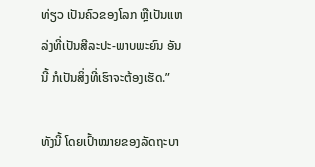ທ່ຽວ ເປັນຄົວຂອງໂລກ ຫຼືເປັນແຫລ່ງທີ່ເປັນສີລະປະ-ພາບພະຍົນ ອັນນີ້ ກໍເປັນສິ່ງທີ່ເຮົາຈະຕ້ອງເຮັດ.”

ທັງນີ້ ໂດຍເປົ້າໝາຍຂອງລັດຖະບາ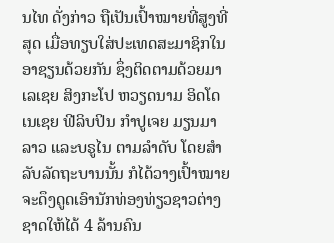ນໄທ ດັ່ງກ່າວ ຖືເປັນເປົ້າໝາຍທີ່ສູງທີ່ສຸດ ເມື່ອທຽບໃສ່ປະເທດສະມາຊິກໃນອາຊຽນດ້ວຍກັນ ຊຶ່ງຕິດຕາມດ້ວຍມາເລເຊຍ ສິງກະໂປ ຫວຽດນາມ ອິດໂດເນເຊຍ ຟີລິບປິນ ກຳປູເຈຍ ມຽນມາ ລາວ ແລະບຣູໄນ ຕາມລຳດັບ ໂດຍສຳລັບລັດຖະບານນັ້ນ ກໍໄດ້ວາງເປົ້າໝາຍຈະດຶງດູດເອົານັກທ່ອງທ່ຽວຊາວຕ່າງຊາດໃຫ້ໄດ້ 4 ລ້ານຄົນ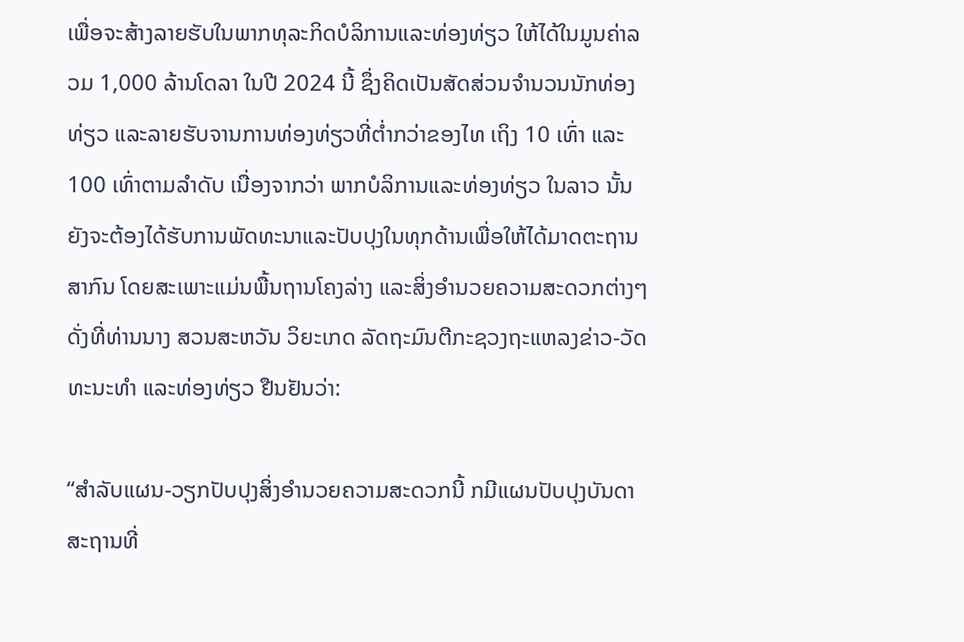ເພື່ອຈະສ້າງລາຍຮັບໃນພາກທຸລະກິດບໍລິການແລະທ່ອງທ່ຽວ ໃຫ້ໄດ້ໃນມູນຄ່າລວມ 1,000 ລ້ານໂດລາ ໃນປີ 2024 ນີ້ ຊຶ່ງຄິດເປັນສັດສ່ວນຈຳນວນນັກທ່ອງທ່ຽວ ແລະລາຍຮັບຈານການທ່ອງທ່ຽວທີ່ຕ່ຳກວ່າຂອງໄທ ເຖິງ 10 ເທົ່າ ແລະ 100 ເທົ່າຕາມລຳດັບ ເນື່ອງຈາກວ່າ ພາກບໍລິການແລະທ່ອງທ່ຽວ ໃນລາວ ນັ້ນ ຍັງຈະຕ້ອງໄດ້ຮັບການພັດທະນາແລະປັບປຸງໃນທຸກດ້ານເພື່ອໃຫ້ໄດ້ມາດຕະຖານສາກົນ ໂດຍສະເພາະແມ່ນພື້ນຖານໂຄງລ່າງ ແລະສິ່ງອຳນວຍຄວາມສະດວກຕ່າງໆ ດັ່ງທີ່ທ່ານນາງ ສວນສະຫວັນ ວິຍະເກດ ລັດຖະມົນຕີກະຊວງຖະແຫລງຂ່າວ-ວັດທະນະທຳ ແລະທ່ອງທ່ຽວ ຢືນຢັນວ່າ:

“ສຳລັບແຜນ-ວຽກປັບປຸງສິ່ງອຳນວຍຄວາມສະດວກນີ້ ກມີແຜນປັບປຸງບັນດາສະຖານທີ່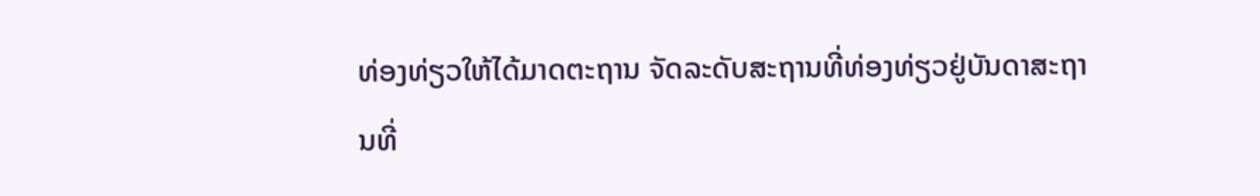ທ່ອງທ່ຽວໃຫ້ໄດ້ມາດຕະຖານ ຈັດລະດັບສະຖານທີ່ທ່ອງທ່ຽວຢູ່ບັນດາສະຖານທີ່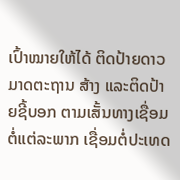ເປົ້າໝາຍໃຫ້ໄດ້ ຕິດປ້າຍດາວມາດຕະຖານ ສ້າງ ແລະຕິດປ້າຍຊີ້ບອກ ຕາມເສັ້ນທາງເຊື່ອມຕໍ່ແຕ່ລະພາກ ເຊື່ອມຕໍ່ປະເທດ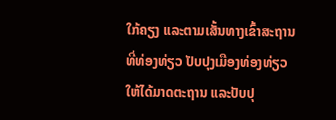ໃກ້ຄຽງ ແລະຕາມເສັ້ນທາງເຂົ້າສະຖານທີ່ທ່ອງທ່ຽວ ປັບປຸງເມືອງທ່ອງທ່ຽວໃຫ້ໄດ້ມາດຕະຖານ ແລະປັບປຸ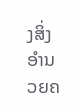ງສິ່ງອຳນວຍຄ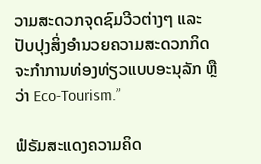ວາມສະດວກຈຸດຊົມວີວຕ່າງໆ ແລະປັບປຸງສິ່ງອຳນວຍຄວາມສະດວກກິດຈະກຳການທ່ອງທ່ຽວແບບອະນຸລັກ ຫຼືວ່າ Eco-Tourism.”

ຟໍຣັມສະແດງຄວາມຄິດ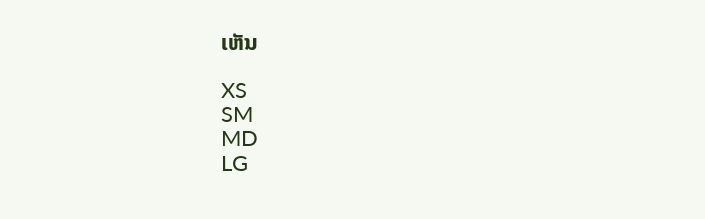ເຫັນ

XS
SM
MD
LG